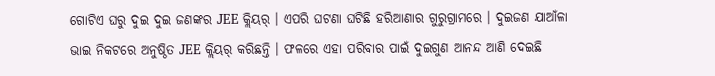ଗୋଟିଏ ଘରୁ ଦୁଇ ଦୁଇ ଜଣଙ୍କର JEE କ୍ଲିୟର୍ । ଏପରି ଘଟଣା ଘଟିଛି ହରିଆଣାର ଗୁରୁଗ୍ରାମରେ । ଦୁଇଜଣ ଯାଆଁଳା ଭାଇ ନିକଟରେ ଅନୁଷ୍ଠିତ JEE କ୍ଲିୟର୍ କରିଛନ୍ତି । ଫଳରେ ଏହା ପରିବାର ପାଇଁ ଦୁଇଗୁଣ ଆନନ୍ଦ ଆଣି ଦେଇଛି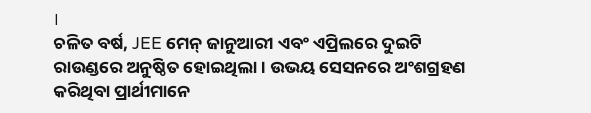।
ଚଳିତ ବର୍ଷ, JEE ମେନ୍ ଜାନୁଆରୀ ଏବଂ ଏପ୍ରିଲରେ ଦୁଇଟି ରାଉଣ୍ଡରେ ଅନୁଷ୍ଠିତ ହୋଇଥିଲା। ଉଭୟ ସେସନରେ ଅଂଶଗ୍ରହଣ କରିଥିବା ପ୍ରାର୍ଥୀମାନେ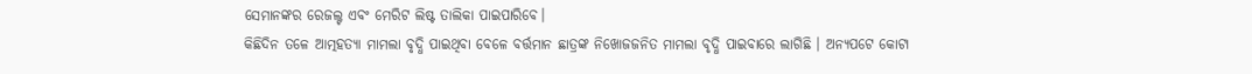ସେମାନଙ୍କର ରେଜଲ୍ଟ ଏବଂ ମେରିଟ ଲିଷ୍ଟ ତାଲିକା ପାଇପାରିବେ।
କିଛିଦିନ ତଳେ ଆତ୍ମହତ୍ୟା ମାମଲା ବୃଦ୍ଧି ପାଇଥିବା ବେଳେ ବର୍ତ୍ତମାନ ଛାତ୍ରଙ୍କ ନିଖୋଜଜନିତ ମାମଲା ବୃଦ୍ଧି ପାଇବାରେ ଲାଗିଛି । ଅନ୍ୟପଟେ କୋଟା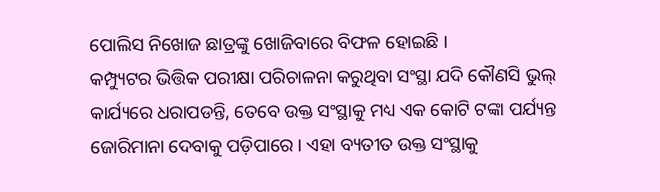ପୋଲିସ ନିଖୋଜ ଛାତ୍ରଙ୍କୁ ଖୋଜିବାରେ ବିଫଳ ହୋଇଛି ।
କମ୍ପ୍ୟୁଟର ଭିତ୍ତିକ ପରୀକ୍ଷା ପରିଚାଳନା କରୁଥିବା ସଂସ୍ଥା ଯଦି କୌଣସି ଭୁଲ୍ କାର୍ଯ୍ୟରେ ଧରାପଡନ୍ତି, ତେବେ ଉକ୍ତ ସଂସ୍ଥାକୁ ମଧ୍ୟ ଏକ କୋଟି ଟଙ୍କା ପର୍ଯ୍ୟନ୍ତ ଜୋରିମାନା ଦେବାକୁ ପଡ଼ିପାରେ । ଏହା ବ୍ୟତୀତ ଉକ୍ତ ସଂସ୍ଥାକୁ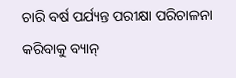ଚାରି ବର୍ଷ ପର୍ଯ୍ୟନ୍ତ ପରୀକ୍ଷା ପରିଚାଳନା କରିବାକୁ ବ୍ୟାନ୍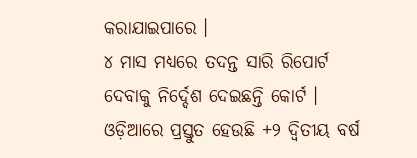କରାଯାଇପାରେ ।
୪ ମାସ ମଧ୍ୟରେ ତଦନ୍ତ ସାରି ରିପୋର୍ଟ ଦେବାକୁ ନିର୍ଦ୍ଦେଶ ଦେଇଛନ୍ତି କୋର୍ଟ ।
ଓଡ଼ିଆରେ ପ୍ରସ୍ତୁତ ହେଉଛି +୨ ଦ୍ୱିତୀୟ ବର୍ଷ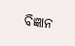ବିଜ୍ଞାନ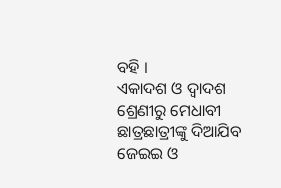ବହି ।
ଏକାଦଶ ଓ ଦ୍ୱାଦଶ ଶ୍ରେଣୀରୁ ମେଧାବୀ ଛାତ୍ରଛାତ୍ରୀଙ୍କୁ ଦିଆଯିବ ଜେଇଇ ଓ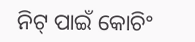ନିଟ୍ ପାଇଁ କୋଚିଂ